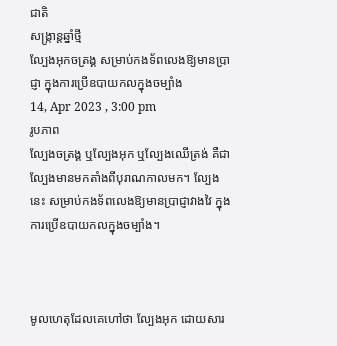ជាតិ
សង្រ្កាន្តឆ្នាំថ្មី
ល្បែងអុកចត្រង្គ សម្រាប់កងទ័ពលេងឱ្យមានប្រាជ្ញា ក្នុងការប្រើឧបាយកលក្នុងចម្បាំង
14, Apr 2023 , 3:00 pm
រូបភាព
ល្បែងចត្រង្គ ឬល្បែងអុក ឬល្បែងឈើត្រង់ គឺជាល្បែងមានមកតាំងពីបុរាណកាលមក។ ល្បែងនេះ សម្រាប់កងទ័ពលេងឱ្យមានប្រាជ្ញាវាងវៃ ក្នុងការប្រើឧបាយកលក្នុងចម្បាំង។



មូលហេតុដែលគេហៅថា ល្បែងអុក ដោយសារ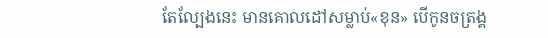តែល្បែងនេះ មានគោលដៅសម្លាប់«ខុន» បើកូនចត្រង្គ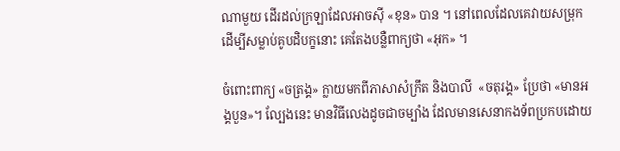ណាមួយ ដើរដល់ក្រឡាដែលអាចស៊ី «ខុន» បាន ។ នៅពេលដែលគេវាយសម្រុកដើម្បីសម្លាប់គូបដិបក្ខនោះ គេតែងបន្លឺពាក្យថា «អុក» ។

ចំពោះពាក្យ «ចត្រង្គ» ក្លាយមកពីភាសាសំក្រឹត និងបាលី  «ចតុរង្គ» ប្រែថា «មានអង្គបួន»។ ល្បែងនេះ មានវិធីលេងដូចជាចម្បាំង ដែលមានសេនាកងទ័ពប្រកបដោយ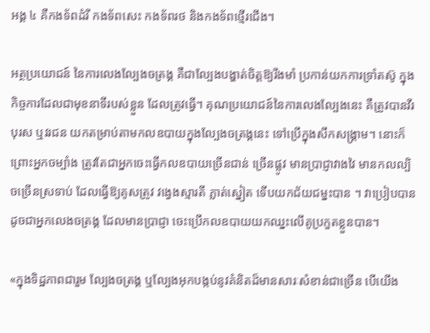អង្គ ៤ គឺកងទ័ពដំរី កងទ័ពសេះ កងទ័ពរថ និងកងទ័ពថ្មើរជើង។

អត្ថប្រយោជន៍ នៃការលេងល្បែងចត្រង្គ គឺជាល្បែងបង្ហាត់ចិត្តឱ្យរឹងមាំ ប្រកាន់យកការទ្រាំតស៊ូ ក្នុងកិច្ចការដែលជាមុខនាទីរបស់ខ្លួន ដែលត្រូវធ្វើ។ គុណប្រយោជន៍នៃការលេងល្បែងនេះ គឺត្រូវបានវីរបុរស ឬវរជន យកតម្រាប់តាមកលឧបាយក្នុងល្បែងចត្រង្គនេះ ទៅប្រើក្នុងសឹកសង្គ្រាម។ នោះក៏ព្រោះអ្នកចម្បាំង ត្រូវតែជាអ្នកចេះធ្វើកលឧបាយច្រើនជាន់ ច្រើនផ្លូវ មានប្រាជ្ញាវាងវៃ មានកលល្បិចច្រើនស្រទាប់ ដែលធ្វើឱ្យគូសត្រូវ វង្វេងស្មារតី ភ្លាត់ស្នៀត ទើបយកជ័យជម្នះបាន ។ វាប្រៀបបានដូចជាអ្នកលេងចត្រង្គ ដែលមានប្រាជ្ញា ចេះប្រើកលឧបាយយកឈ្នះលើគូប្រកួតខ្លួនបាន។

«ក្នុងទិដ្ឋភាពជារួម ល្បែងចត្រង្គ ឬល្បែងអុកបង្កប់នូវគំនិតដ៏មានសារៈសំខាន់ជាច្រើន បើយើង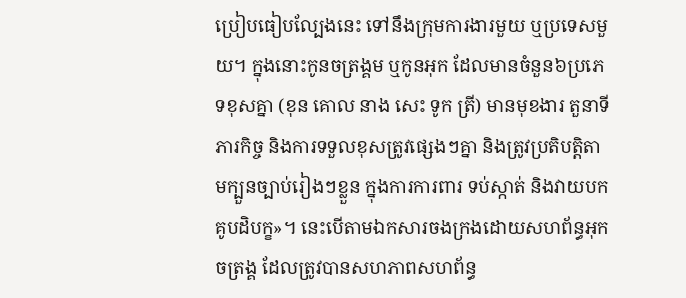ប្រៀបធៀបល្បែងនេះ ទៅនឹងក្រុមការងារមួយ ឬប្រទេសមួយ។ ក្នុងនោះកូនចត្រង្គម ឬកូនអុក ដែលមានចំនួន៦ប្រភេទខុសគ្នា (ខុន គោល នាង សេះ ទូក ត្រី) មានមុខងារ តួនាទី ភារកិច្ច និងការទទួលខុសត្រូវផ្សេងៗគ្នា និងត្រូវប្រតិបត្តិតាមក្បួនច្បាប់រៀងៗខ្លួន ក្នុងការការពារ ទប់ស្កាត់ និងវាយបកគូបដិបក្ខ»។ នេះបើតាមឯកសារចងក្រងដោយសហព័ន្ធអុកចត្រង្គ ដែលត្រូវបានសហភាពសហព័ន្ធ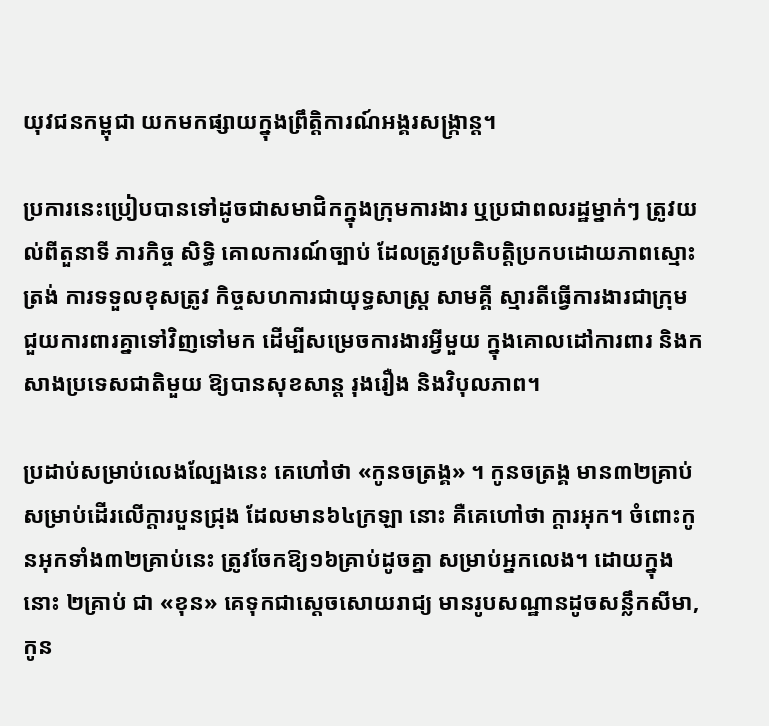យុវជនកម្ពុជា យកមកផ្សាយក្នុងព្រឹត្តិការណ៍អង្គរសង្ក្រាន្ត។

ប្រការនេះប្រៀបបានទៅដូចជាសមាជិកក្នុងក្រុមការងារ ឬប្រជាពលរដ្ឋម្នាក់ៗ ត្រូវយល់ពីតួនាទី ភារកិច្ច សិទ្ធិ គោលការណ៍ច្បាប់ ដែលត្រូវប្រតិបត្តិប្រកបដោយភាពស្មោះត្រង់ ការទទួលខុសត្រូវ កិច្ចសហការជាយុទ្ធសាស្រ្ត សាមគ្គី ស្មារតីធ្វើការងារជាក្រុម ជួយការពារគ្នាទៅវិញទៅមក ដើម្បីសម្រេចការងារអ្វីមួយ ក្នុងគោលដៅការពារ និងកសាងប្រទេសជាតិមួយ ឱ្យបានសុខសាន្ត រុងរឿង និងវិបុលភាព។

ប្រដាប់សម្រាប់លេងល្បែងនេះ គេហៅថា «កូនចត្រង្គ» ។ កូនចត្រង្គ មាន៣២គ្រាប់ សម្រាប់ដើរលើក្ដារបួនជ្រុង ដែលមាន៦៤ក្រឡា នោះ គឺគេហៅថា ក្ដារអុក។ ចំពោះកូនអុកទាំង៣២គ្រាប់នេះ ត្រូវចែកឱ្យ១៦គ្រាប់ដូចគ្នា សម្រាប់អ្នកលេង។ ដោយក្នុងនោះ ២គ្រាប់ ជា «ខុន» គេទុកជាស្ដេចសោយរាជ្យ មានរូបសណ្ឋានដូចសន្លឹកសីមា, កូន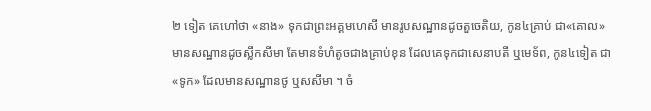២ ទៀត គេហៅថា «នាង» ទុកជាព្រះអគ្គមហេសី មានរូបសណ្ឋានដូចតួចេតិយ, កូន៤គ្រាប់ ជា«គោល» មានសណ្ឋានដូចស្លឹកសីមា តែមានទំហំតូចជាងគ្រាប់ខុន ដែលគេទុកជាសេនាបតី ឬមេទ័ព, កូន៤ទៀត ជា «ទូក» ដែលមានសណ្ឋានថូ ឬសសីមា ។ ចំ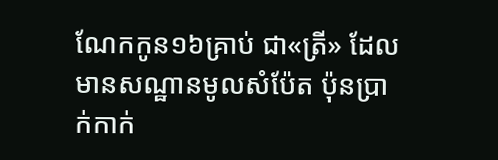ណែកកូន១៦គ្រាប់ ជា«ត្រី» ដែលមានសណ្ឋានមូលសំប៉ែត ប៉ុនប្រាក់កាក់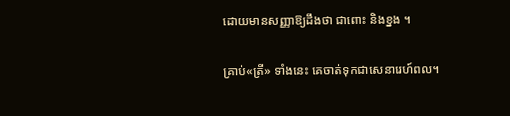ដោយមានសញ្ញាឱ្យដឹងថា ជាពោះ និងខ្នង ។

គ្រាប់«ត្រី» ទាំងនេះ គេចាត់ទុកជាសេនារេហ៍ពល។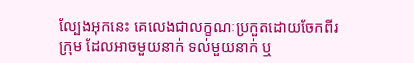ល្បែងអុកនេះ គេលេងជាលក្ខណៈប្រកួតដោយចែកពីរក្រុម ដែលអាចមួយនាក់ ទល់មួយនាក់ ឬ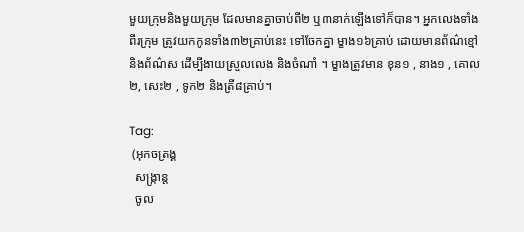មួយក្រុមនិងមួយក្រុម ដែលមានគ្នាចាប់ពី២ ឬ៣នាក់ឡើងទៅក៏បាន។ អ្នកលេងទាំងពីរក្រុម ត្រូវយកកូនទាំង៣២គ្រាប់នេះ ទៅចែកគ្នា ម្ខាង១៦គ្រាប់ ដោយមានព័ណ៌ខ្មៅ និងព័ណ៌ស ដើម្បីងាយស្រួលលេង និងចំណាំ ។ ម្ខាងត្រូវមាន ខុន១ , នាង១ , គោល២, សេះ២ , ទូក២ និងត្រី៨គ្រាប់។

Tag:
 (អុកចត្រង្គ
  សង្ក្រាន្ត
  ចូល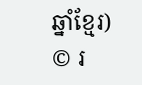ឆ្នាំខ្មែរ)
© រ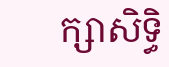ក្សាសិទ្ធិ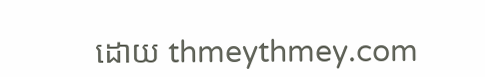ដោយ thmeythmey.com